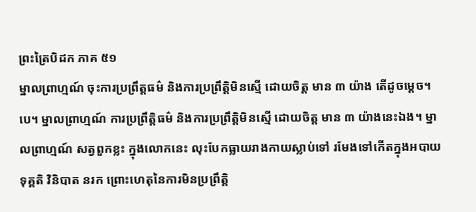ព្រះត្រៃបិដក ភាគ ៥១
ម្នាលព្រាហ្មណ៍ ចុះការប្រព្រឹត្តធម៌ និងការប្រព្រឹត្តិមិនស្មើ ដោយចិត្ត មាន ៣ យ៉ាង តើដូចម្តេច។បេ។ ម្នាលព្រាហ្មណ៍ ការប្រព្រឹត្តិធម៌ និងការប្រព្រឹត្តិមិនស្មើ ដោយចិត្ត មាន ៣ យ៉ាងនេះឯង។ ម្នាលព្រាហ្មណ៍ សត្វពួកខ្លះ ក្នុងលោកនេះ លុះបែកធ្លាយរាងកាយស្លាប់ទៅ រមែងទៅកើតក្នុងអបាយ ទុគ្គតិ វិនិបាត នរក ព្រោះហេតុនៃការមិនប្រព្រឹត្តិ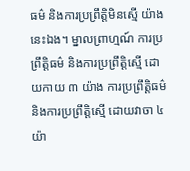ធម៌ និងការប្រព្រឹត្តិមិនស្មើ យ៉ាងនេះឯង។ ម្នាលព្រាហ្មណ៍ ការប្រព្រឹត្តិធម៌ និងការប្រព្រឹត្តិស្មើ ដោយកាយ ៣ យ៉ាង ការប្រព្រឹត្តិធម៌ និងការប្រព្រឹត្តិស្មើ ដោយវាចា ៤ យ៉ា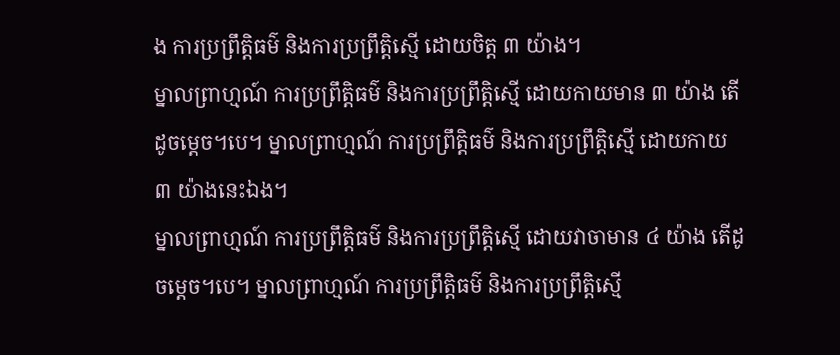ង ការប្រព្រឹត្តិធម៌ និងការប្រព្រឹត្តិស្មើ ដោយចិត្ត ៣ យ៉ាង។
ម្នាលព្រាហ្មណ៍ ការប្រព្រឹត្តិធម៌ និងការប្រព្រឹត្តិស្មើ ដោយកាយមាន ៣ យ៉ាង តើដូចម្តេច។បេ។ ម្នាលព្រាហ្មណ៍ ការប្រព្រឹត្តិធម៌ និងការប្រព្រឹត្តិស្មើ ដោយកាយ ៣ យ៉ាងនេះឯង។
ម្នាលព្រាហ្មណ៍ ការប្រព្រឹត្តិធម៌ និងការប្រព្រឹត្តិស្មើ ដោយវាចាមាន ៤ យ៉ាង តើដូចម្តេច។បេ។ ម្នាលព្រាហ្មណ៍ ការប្រព្រឹត្តិធម៌ និងការប្រព្រឹត្តិស្មើ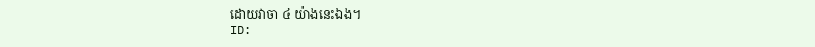ដោយវាចា ៤ យ៉ាងនេះឯង។
ID: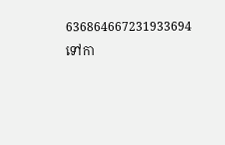636864667231933694
ទៅកា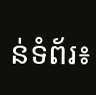ន់ទំព័រ៖